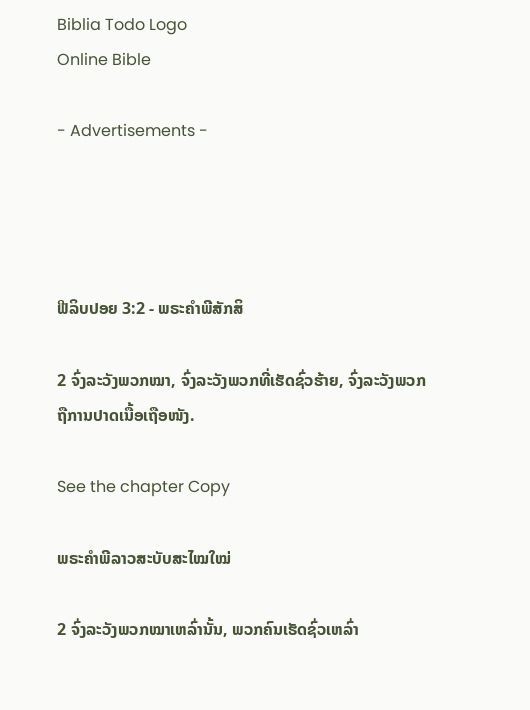Biblia Todo Logo
Online Bible

- Advertisements -




ຟີລິບປອຍ 3:2 - ພຣະຄຳພີສັກສິ

2 ຈົ່ງລະວັງພວກໝາ, ຈົ່ງລະວັງພວກທີ່ເຮັດຊົ່ວຮ້າຍ, ຈົ່ງລະວັງພວກຖືການປາດເນື້ອເຖືອໜັງ.

See the chapter Copy

ພຣະຄຳພີລາວສະບັບສະໄໝໃໝ່

2 ຈົ່ງລະວັງພວກໝາເຫລົ່ານັ້ນ, ພວກຄົນເຮັດຊົ່ວເຫລົ່າ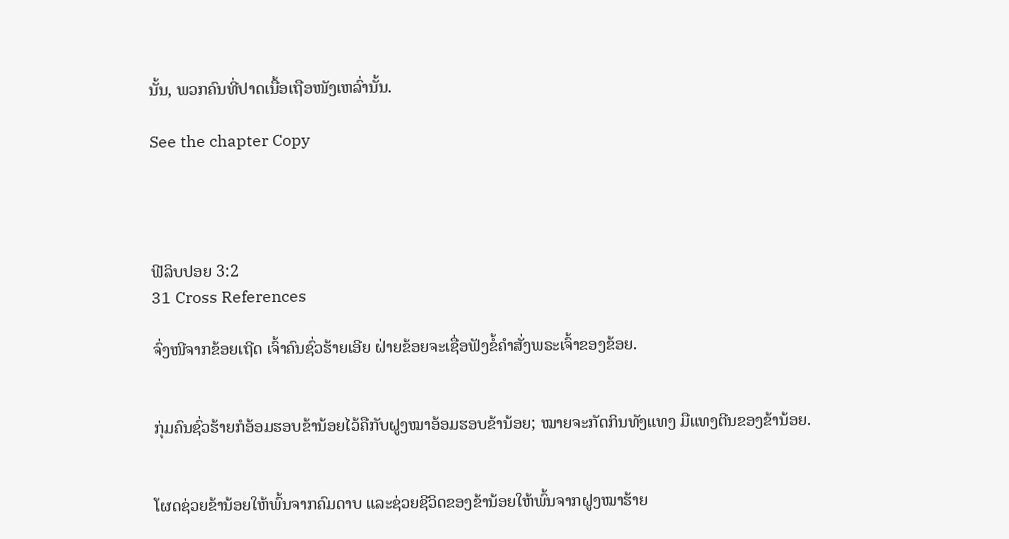ນັ້ນ, ພວກຄົນທີ່ປາດເນື້ອເຖືອໜັງເຫລົ່ານັ້ນ.

See the chapter Copy




ຟີລິບປອຍ 3:2
31 Cross References

ຈົ່ງໜີຈາກຂ້ອຍເຖີດ ເຈົ້າຄົນຊົ່ວຮ້າຍເອີຍ ຝ່າຍຂ້ອຍຈະເຊື່ອຟັງຂໍ້ຄຳສັ່ງພຣະເຈົ້າຂອງຂ້ອຍ.


ກຸ່ມຄົນຊົ່ວຮ້າຍກໍອ້ອມຮອບຂ້ານ້ອຍໄວ້ຄືກັບຝູງໝາອ້ອມຮອບຂ້ານ້ອຍ; ໝາຍຈະກັດກິນທັງແທງ ມືແທງຕີນຂອງຂ້ານ້ອຍ.


ໂຜດຊ່ວຍຂ້ານ້ອຍໃຫ້ພົ້ນຈາກຄົມດາບ ແລະຊ່ວຍຊີວິດຂອງຂ້ານ້ອຍໃຫ້ພົ້ນຈາກຝູງໝາຮ້າຍ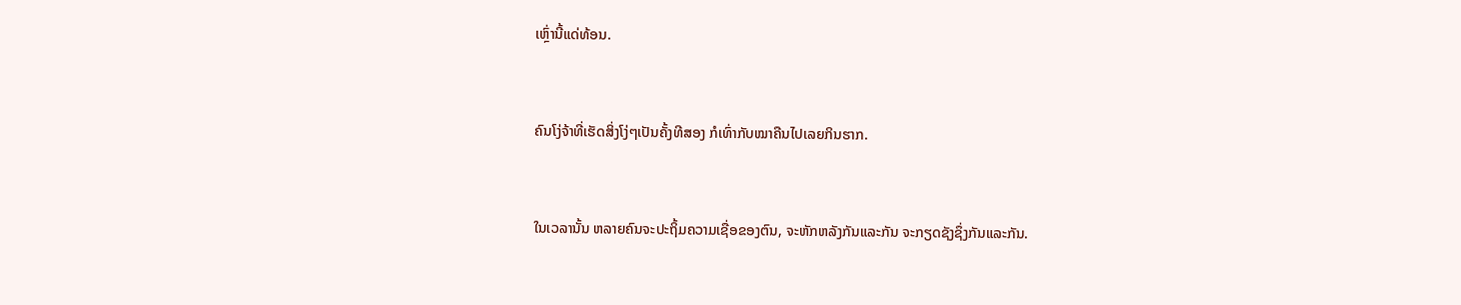ເຫຼົ່ານີ້ແດ່ທ້ອນ.


ຄົນໂງ່ຈ້າທີ່ເຮັດສິ່ງໂງ່ໆເປັນຄັ້ງທີສອງ ກໍເທົ່າກັບໝາຄືນໄປເລຍກິນຮາກ.


ໃນເວລານັ້ນ ຫລາຍຄົນຈະປະຖິ້ມຄວາມເຊື່ອຂອງຕົນ, ຈະຫັກຫລັງກັນແລະກັນ ຈະກຽດຊັງຊຶ່ງກັນແລະກັນ.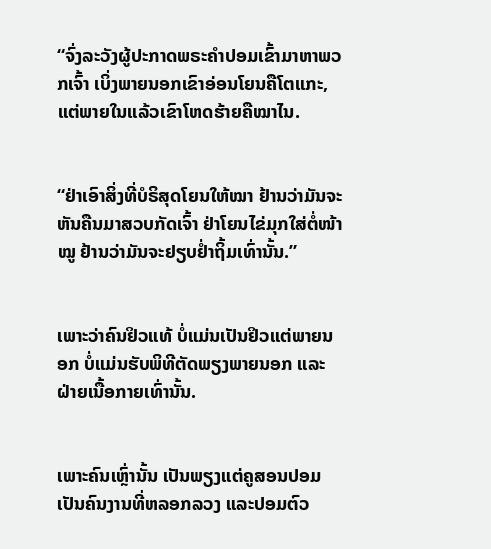“ຈົ່ງລະວັງຜູ້ປະກາດພຣະຄຳປອມເຂົ້າມາຫາພວກເຈົ້າ ເບິ່ງພາຍນອກເຂົາອ່ອນໂຍນຄືໂຕແກະ, ແຕ່ພາຍໃນແລ້ວເຂົາໂຫດຮ້າຍຄືໝາໄນ.


“ຢ່າເອົາສິ່ງທີ່ບໍຣິສຸດໂຍນໃຫ້ໝາ ຢ້ານວ່າມັນຈະຫັນຄືນມາສວບກັດເຈົ້າ ຢ່າໂຍນໄຂ່ມຸກໃສ່ຕໍ່ໜ້າໝູ ຢ້ານວ່າມັນຈະຢຽບຢໍ່າຖິ້ມເທົ່ານັ້ນ.”


ເພາະວ່າຄົນຢິວແທ້ ບໍ່ແມ່ນເປັນຢິວແຕ່ພາຍນອກ ບໍ່ແມ່ນຮັບພິທີຕັດພຽງພາຍນອກ ແລະຝ່າຍເນື້ອກາຍເທົ່ານັ້ນ.


ເພາະຄົນເຫຼົ່ານັ້ນ ເປັນພຽງແຕ່ຄູສອນປອມ ເປັນຄົນງານທີ່ຫລອກລວງ ແລະປອມຕົວ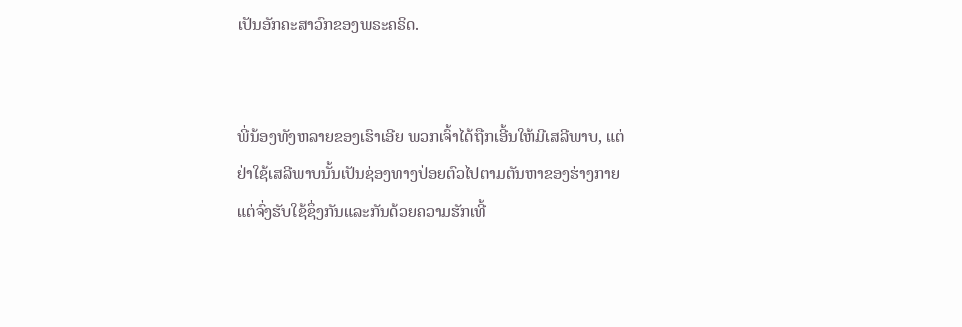ເປັນອັກຄະສາວົກຂອງພຣະຄຣິດ.


ພີ່ນ້ອງທັງຫລາຍຂອງເຮົາເອີຍ ພວກເຈົ້າໄດ້ຖືກເອີ້ນໃຫ້ມີເສລີພາບ, ແຕ່ຢ່າໃຊ້ເສລີພາບນັ້ນເປັນຊ່ອງທາງປ່ອຍຕົວໄປຕາມຕັນຫາຂອງຮ່າງກາຍ ແຕ່ຈົ່ງຮັບໃຊ້ຊຶ່ງກັນແລະກັນດ້ວຍຄວາມຮັກເທີ້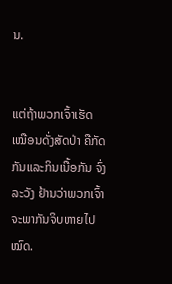ນ.


ແຕ່ຖ້າພວກເຈົ້າເຮັດເໝືອນດັ່ງສັດປ່າ ຄືກັດກັນແລະກິນເນື້ອກັນ ຈົ່ງລະວັງ ຢ້ານວ່າພວກເຈົ້າຈະພາກັນຈິບຫາຍໄປໝົດ.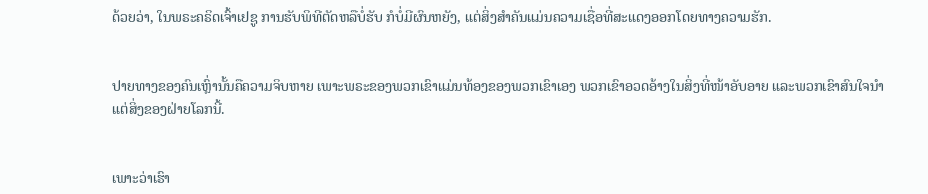ດ້ວຍວ່າ, ໃນພຣະຄຣິດເຈົ້າເຢຊູ ການຮັບພິທີຕັດຫລືບໍ່ຮັບ ກໍບໍ່ມີຜົນຫຍັງ, ແຕ່ສິ່ງສຳຄັນແມ່ນຄວາມເຊື່ອທີ່ສະແດງອອກໂດຍທາງຄວາມຮັກ.


ປາຍທາງຂອງຄົນເຫຼົ່ານັ້ນຄືຄວາມຈິບຫາຍ ເພາະພຣະຂອງພວກເຂົາແມ່ນທ້ອງຂອງພວກເຂົາເອງ ພວກເຂົາອວດອ້າງໃນສິ່ງທີ່ໜ້າອັບອາຍ ແລະພວກເຂົາສົນໃຈນຳແຕ່ສິ່ງຂອງຝ່າຍໂລກນີ້.


ເພາະວ່າເຮົາ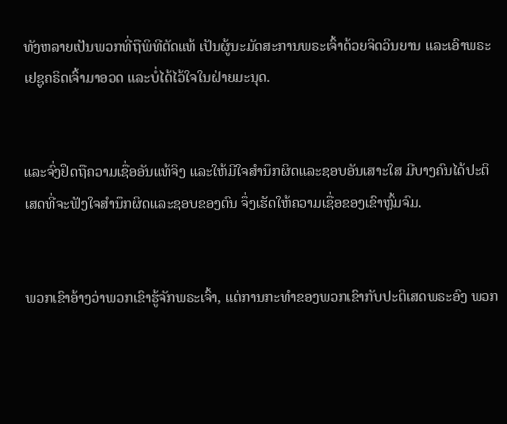ທັງຫລາຍເປັນພວກທີ່ຖືພິທີຕັດແທ້ ເປັນຜູ້ນະມັດສະການພຣະເຈົ້າດ້ວຍຈິດວິນຍານ ແລະເອົາພຣະເຢຊູຄຣິດເຈົ້າມາອວດ ແລະບໍ່ໄດ້ໄວ້ໃຈໃນຝ່າຍມະນຸດ.


ແລະຈົ່ງຢຶດຖືຄວາມເຊື່ອອັນແທ້ຈິງ ແລະໃຫ້ມີໃຈສຳນຶກຜິດແລະຊອບອັນເສາະໃສ ມີບາງຄົນໄດ້ປະຕິເສດທີ່ຈະຟັງໃຈສຳນຶກຜິດແລະຊອບຂອງຕົນ ຈຶ່ງເຮັດໃຫ້ຄວາມເຊື່ອຂອງເຂົາຫຼົ້ມຈົມ.


ພວກເຂົາອ້າງວ່າພວກເຂົາຮູ້ຈັກພຣະເຈົ້າ, ແຕ່ການກະທຳຂອງພວກເຂົາກັບປະຕິເສດພຣະອົງ ພວກ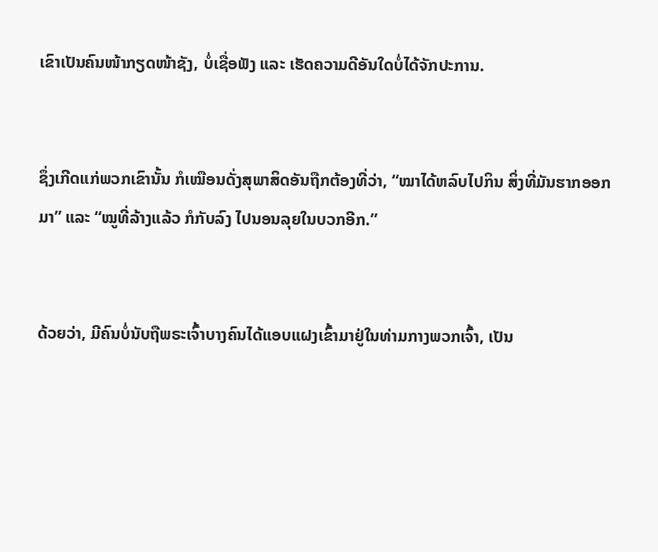ເຂົາເປັນຄົນໜ້າກຽດໜ້າຊັງ, ບໍ່ເຊື່ອຟັງ ແລະ ເຮັດຄວາມດີອັນໃດບໍ່ໄດ້ຈັກປະການ.


ຊຶ່ງເກີດແກ່ພວກເຂົານັ້ນ ກໍເໝືອນດັ່ງສຸພາສິດອັນຖືກຕ້ອງທີ່ວ່າ, “ໝາໄດ້ຫລົບໄປກິນ ສິ່ງທີ່ມັນຮາກອອກມາ” ແລະ “ໝູທີ່ລ້າງແລ້ວ ກໍກັບລົງ ໄປນອນລຸຍໃນບວກອີກ.”


ດ້ວຍວ່າ, ມີຄົນບໍ່ນັບຖືພຣະເຈົ້າບາງຄົນໄດ້ແອບແຝງເຂົ້າມາຢູ່ໃນທ່າມກາງພວກເຈົ້າ, ເປັນ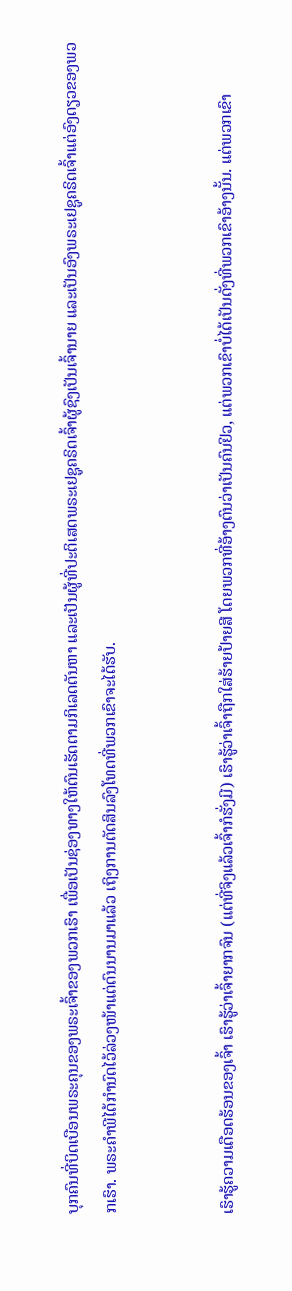ບຸກຄົນທີ່ບິດເບືອນພຣະຄຸນຂອງພຣະເຈົ້າຂອງພວກເຮົາ ເພື່ອເປັນຊ່ອງທາງໃຫ້ຕົນເຮັດຕາມກິເລດຕັນຫາ ແລະເປັນຜູ້ທີ່ປະຕິເສດພຣະເຢຊູຄຣິດເຈົ້າຜູ້ຊົງເປັນເຈົ້ານາຍ ແລະເປັນອົງພຣະເຢຊູຄຣິດເຈົ້າແຕ່ອົງດຽວຂອງພວກເຮົາ. ພຣະຄຳພີໄດ້ກຳນົດໄວ້ລ່ວງໜ້າແຕ່ດົນນານມາແລ້ວ ເຖິງການຕັດສິນລົງໂທດທີ່ພວກເຂົາຈະໄດ້ຮັບ.


ເຮົາຮູ້ຄວາມເດືອດຮ້ອນຂອງເຈົ້າ ເຮົາຮູ້ວ່າເຈົ້າຍາກຈົນ (ແຕ່ທີ່ຈິງແລ້ວເຈົ້າກໍຮັ່ງມີ) ເຮົາຮູ້ວ່າເຈົ້າຖືກໃສ່ຮ້າຍປ້າຍສີ ໂດຍພວກທີ່ອ້າງຕົນວ່າເປັນຄົນຢິວ, ແຕ່ພວກເຂົາບໍ່ໄດ້ເປັນດັ່ງທີ່ພວກເຂົາອ້າງນັ້ນ. ແຕ່ພວກເຂົາ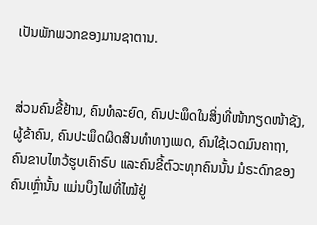ເປັນພັກພວກຂອງມານຊາຕານ.


ສ່ວນຄົນຂີ້ຢ້ານ, ຄົນທໍລະຍົດ, ຄົນປະພຶດໃນສິ່ງທີ່ໜ້າກຽດໜ້າຊັງ, ຜູ້ຂ້າຄົນ, ຄົນປະພຶດຜິດສິນທຳທາງເພດ, ຄົນໃຊ້ເວດມົນຄາຖາ, ຄົນຂາບໄຫວ້ຮູບເຄົາຣົບ ແລະຄົນຂີ້ຕົວະທຸກຄົນນັ້ນ ມໍຣະດົກຂອງຄົນເຫຼົ່ານັ້ນ ແມ່ນບຶງໄຟທີ່ໄໝ້ຢູ່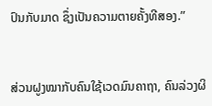ປົນກັບມາດ ຊຶ່ງເປັນຄວາມຕາຍຄັ້ງທີສອງ.”


ສ່ວນຝູງໝາກັບຄົນໃຊ້ເວດມົນຄາຖາ, ຄົນລ່ວງຜິ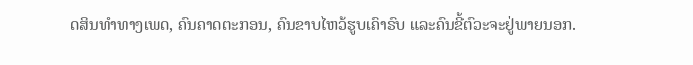ດສິນທຳທາງເພດ, ຄົນຄາດຕະກອນ, ຄົນຂາບໄຫວ້ຮູບເຄົາຣົບ ແລະຄົນຂີ້ຕົວະຈະຢູ່ພາຍນອກ.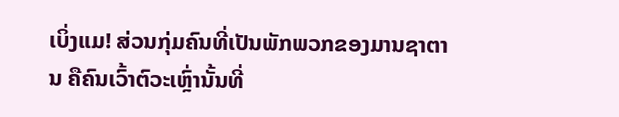ເບິ່ງແມ! ສ່ວນກຸ່ມຄົນທີ່ເປັນພັກພວກຂອງມານຊາຕານ ຄືຄົນເວົ້າຕົວະເຫຼົ່ານັ້ນທີ່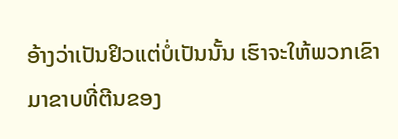ອ້າງວ່າເປັນຢິວແຕ່ບໍ່ເປັນນັ້ນ ເຮົາຈະໃຫ້ພວກເຂົາມາຂາບທີ່ຕີນຂອງ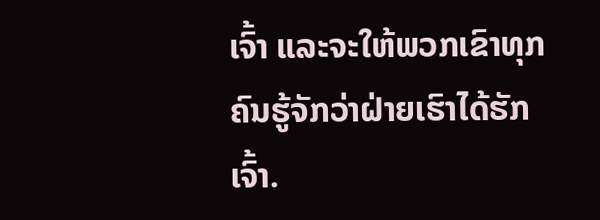ເຈົ້າ ແລະຈະໃຫ້ພວກເຂົາທຸກຄົນຮູ້ຈັກວ່າຝ່າຍເຮົາໄດ້ຮັກເຈົ້າ.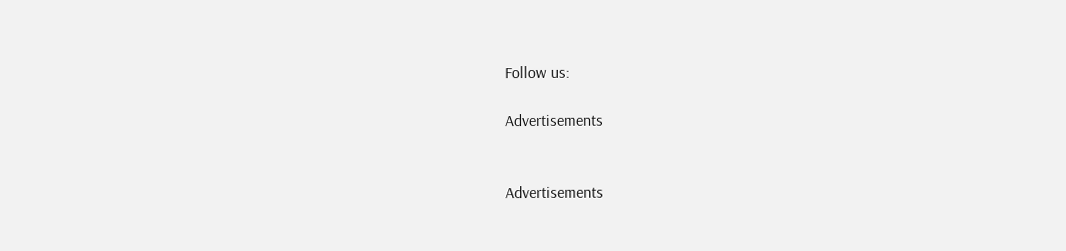Follow us:

Advertisements


Advertisements